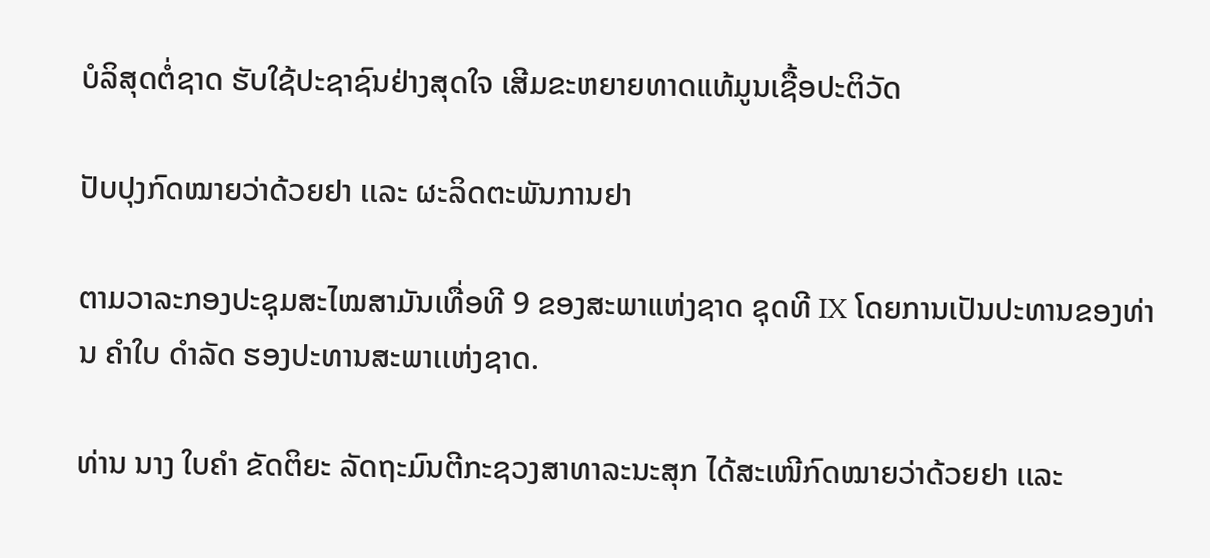ບໍລິສຸດຕໍ່ຊາດ ຮັບໃຊ້ປະຊາຊົນຢ່າງສຸດໃຈ ເສີມຂະຫຍາຍທາດແທ້ມູນເຊື້ອປະຕິວັດ

ປັບປຸງກົດໝາຍວ່າດ້ວຍຢາ ເເລະ ຜະລິດຕະພັນການຢາ

ຕາມວາລະກອງປະຊຸມສະໄໝສາມັນເທື່ອທີ 9 ຂອງສະພາແຫ່ງຊາດ ຊຸດທີ IX ໂດຍການເປັນປະທານຂອງທ່ານ ຄຳໃບ ດຳລັດ ຮອງປະທານສະພາເເຫ່ງຊາດ.

ທ່ານ ນາງ ໃບຄຳ ຂັດຕິຍະ ລັດຖະມົນຕີກະຊວງສາທາລະນະສຸກ ໄດ້ສະເໜີກົດໝາຍວ່າດ້ວຍຢາ ເເລະ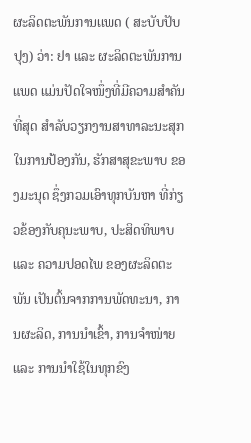ຜະລິດຕະພັນການເເພດ ( ສະບັບປັບປຸງ) ວ່າ: ຢາ ແລະ ຜະລິດຕະພັນການແພດ ແມ່ນປັດໃຈໜຶ່ງທີ່ມີຄວາມສໍາຄັນທີ່ສຸດ ສໍາລັບວຽກງານສາທາລະນະສຸກ ໃນການປ້ອງກັນ, ຮັກສາສຸຂະພາບ ຂອງມະນຸດ ຊຶ່ງກວມເອົາທຸກບັນຫາ ທີ່ກ່ຽວຂ້ອງກັບຄຸນະພາບ, ປະສິດທິພາບ ແລະ ຄວາມປອດໄພ ຂອງຜະລິດຕະພັນ ເປັນຕົ້ນຈາກການພັດທະນາ, ການຜະລິດ, ການນໍາເຂົ້າ, ການຈໍາໜ່າຍ ແລະ ການນໍາໃຊ້ໃນທຸກຂົງ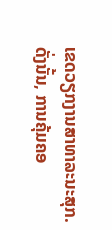ເຂດວຽກງານສາທາລະນະສຸກ. ດັ່ງນັ້ນ, ການຄຸ້ມຄອ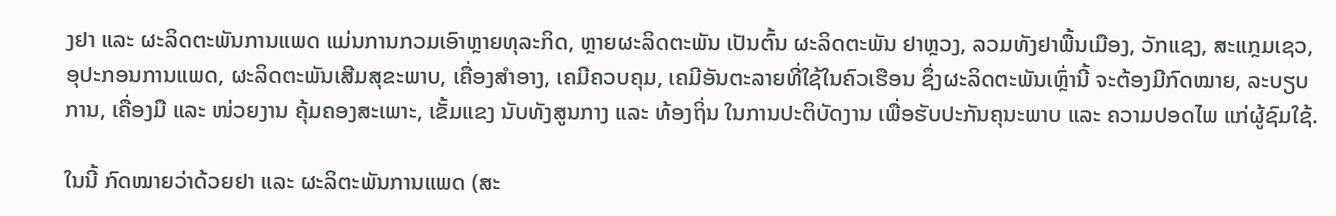ງຢາ ແລະ ຜະລິດຕະພັນການແພດ ແມ່ນການກວມເອົາຫຼາຍທຸລະກິດ, ຫຼາຍຜະລິດຕະພັນ ເປັນຕົ້ນ ຜະລິດຕະພັນ ຢາຫຼວງ, ລວມທັງຢາພື້ນເມືອງ, ວັກແຊງ, ສະແກຼມເຊວ, ອຸປະກອນການແພດ, ຜະລິດຕະພັນເສີມສຸຂະພາບ, ເຄື່ອງສໍາອາງ, ເຄມີຄວບຄຸມ, ເຄມີອັນຕະລາຍທີ່ໃຊ້ໃນຄົວເຮືອນ ຊຶ່ງຜະລິດຕະພັນເຫຼົ່ານີ້ ຈະຕ້ອງມີກົດໝາຍ, ລະບຽບການ, ເຄື່ອງມື ແລະ ໜ່ວຍງານ ຄຸ້ມຄອງສະເພາະ, ເຂັ້ມແຂງ ນັບທັງສູນກາງ ແລະ ທ້ອງຖິ່ນ ໃນການປະຕິບັດງານ ເພື່ອຮັບປະກັນຄຸນະພາບ ແລະ ຄວາມປອດໄພ ແກ່ຜູ້ຊົມໃຊ້.

ໃນນີ້ ກົດໝາຍວ່າດ້ວຍຢາ ແລະ ຜະລິຕະພັນການແພດ (ສະ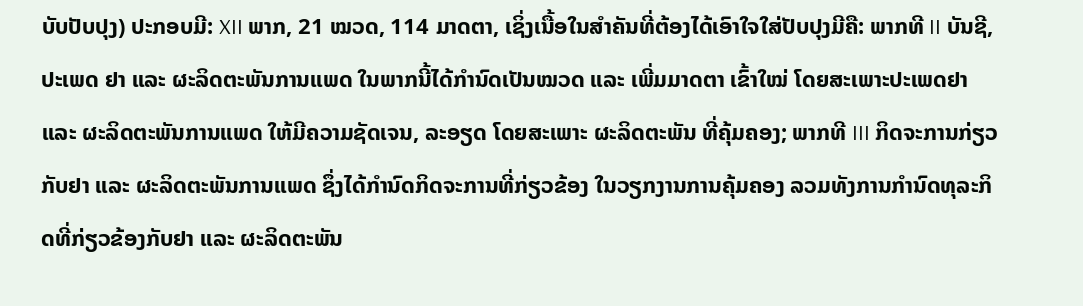ບັບປັບປຸງ) ປະກອບມີ: XII ພາກ, 21 ໝວດ, 114 ມາດຕາ, ເຊິ່ງເນື້ອໃນສໍາຄັນທີ່ຕ້ອງໄດ້ເອົາໃຈໃສ່ປັບປຸງມີຄື: ພາກທີ II ບັນຊີ, ປະເພດ ຢາ ແລະ ຜະລິດຕະພັນການແພດ ໃນພາກນີ້ໄດ້ກຳນົດເປັນໝວດ ແລະ ເພີ່ມມາດຕາ ເຂົ້າໃໝ່ ໂດຍສະເພາະປະເພດຢາ ແລະ ຜະລິດຕະພັນການແພດ ໃຫ້ມີຄວາມຊັດເຈນ, ລະອຽດ ໂດຍສະເພາະ ຜະລິດຕະພັນ ທີ່ຄຸ້ມຄອງ; ພາກທີ III ກິດຈະການກ່ຽວກັບຢາ ແລະ ຜະລິດຕະພັນການແພດ ຊຶ່ງໄດ້ກຳນົດກິດຈະການທີ່ກ່ຽວຂ້ອງ ໃນວຽກງານການຄຸ້ມຄອງ ລວມທັງການກຳນົດທຸລະກິດທີ່ກ່ຽວຂ້ອງກັບຢາ ແລະ ຜະລິດຕະພັນ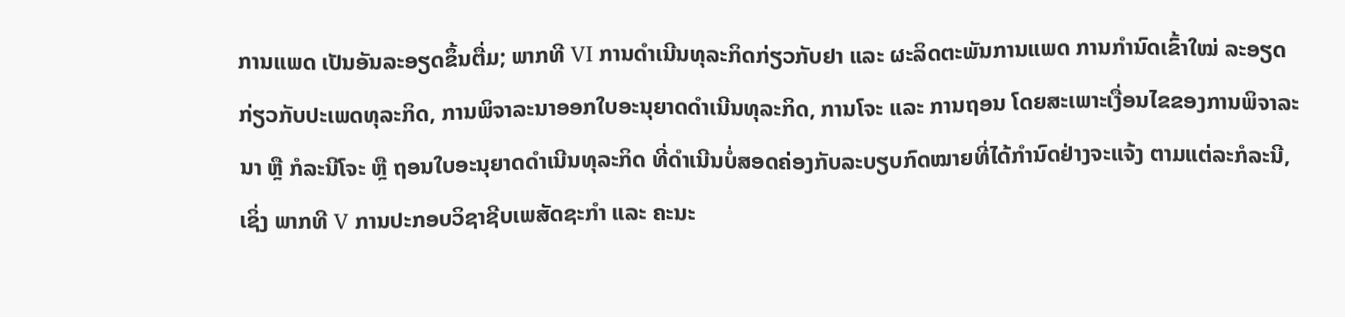ການແພດ ເປັນອັນລະອຽດຂຶ້ນຕື່ມ; ພາກທີ VI ການດໍາເນີນທຸລະກິດກ່ຽວກັບຢາ ແລະ ຜະລິດຕະພັນການແພດ ການກຳນົດເຂົ້າໃໝ່ ລະອຽດກ່ຽວກັບປະເພດທຸລະກິດ, ການພິຈາລະນາອອກໃບອະນຸຍາດດໍາເນີນທຸລະກິດ, ການໂຈະ ແລະ ການຖອນ ໂດຍສະເພາະເງື່ອນໄຂຂອງການພິຈາລະນາ ຫຼື ກໍລະນີໂຈະ ຫຼື ຖອນໃບອະນຸຍາດດໍາເນີນທຸລະກິດ ທີ່ດໍາເນີນບໍ່ສອດຄ່ອງກັບລະບຽບກົດໝາຍທີ່ໄດ້ກຳນົດຢ່າງຈະແຈ້ງ ຕາມແຕ່ລະກໍລະນີ, ເຊິ່ງ ພາກທີ V ການປະກອບວິຊາຊີບເພສັດຊະກຳ ແລະ ຄະນະ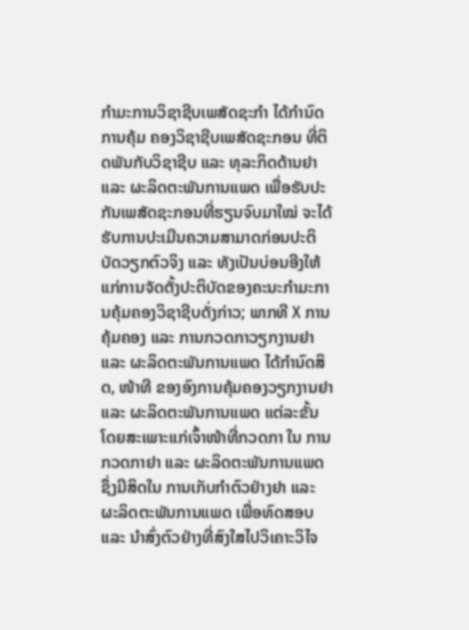ກຳມະການວິຊາຊີບເພສັດຊະກຳ ໄດ້ກຳນົດການຄຸ້ມ ຄອງວິຊາຊີບເພສັດຊະກອນ ທີ່ຕິດພັນກັບວິຊາຊີບ ແລະ ທຸລະກິດດ້ານຢາ ແລະ ຜະລິດຕະພັນການແພດ ເພື່ອຮັບປະກັນເພສັດຊະກອນທີ່ຮຽນຈົບມາໃໝ່ ຈະໄດ້ຮັບການປະເມີນຄວາມສາມາດກ່ອນປະຕິບັດວຽກຕົວຈິງ ແລະ ທັງເປັນບ່ອນອີງໃຫ້ແກ່ການຈັດຕັ້ງປະຕິບັດຂອງຄະນະກຳມະການຄຸ້ມຄອງວິຊາຊີບດັ່ງກ່າວ; ພາກທີ X ການຄຸ້ມຄອງ ແລະ ການກວດກາວຽກງານຢາ ແລະ ຜະລິດຕະພັນການແພດ ໄດ້ກຳນົດສິດ, ໜ້າທີ ຂອງອົງການຄຸ້ມຄອງວຽກງານຢາ ແລະ ຜະລິດຕະພັນການແພດ ແຕ່ລະຂັ້ນ ໂດຍສະເພາະແກ່ເຈົ້າໜ້າທີ່ກວດກາ ໃນ ການກວດກາຢາ ແລະ ຜະລິດຕະພັນການແພດ ຊຶ່ງມີສິດໃນ ການເກັບກຳຕົວຢ່າງຢາ ແລະ ຜະລິດຕະພັນການແພດ ເພື່ອທົດສອບ ແລະ ນໍາສົ່ງຕົວຢ່າງທີ່ສົງໃສໄປວິເຄາະວິໄຈ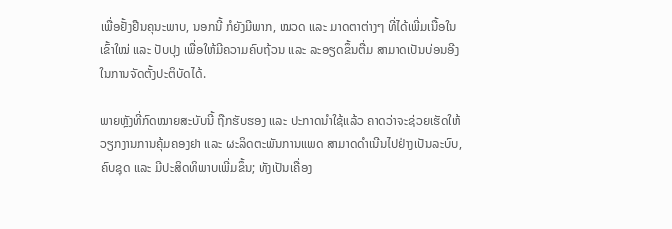ເພື່ອຢັ້ງຢືນຄຸນະພາບ, ນອກນີ້ ກໍຍັງມີພາກ, ໝວດ ແລະ ມາດຕາຕ່າງໆ ທີ່ໄດ້ເພີ່ມເນື້ອໃນເຂົ້າໃໝ່ ແລະ ປັບປຸງ ເພື່ອໃຫ້ມີຄວາມຄົບຖ້ວນ ແລະ ລະອຽດຂຶ້ນຕື່ມ ສາມາດເປັນບ່ອນອີງໃນການຈັດຕັ້ງປະຕິບັດໄດ້.

ພາຍຫຼັງທີ່ກົດໝາຍສະບັບນີ້ ຖືກຮັບຮອງ ແລະ ປະກາດນຳໃຊ້ແລ້ວ ຄາດວ່າຈະຊ່ວຍເຮັດໃຫ້ວຽກງານການຄຸ້ມຄອງຢາ ແລະ ຜະລິດຕະພັນການແພດ ສາມາດດໍາເນີນໄປຢ່າງເປັນລະບົບ, ຄົບຊຸດ ແລະ ມີປະສິດທິພາບເພີ່ມຂຶ້ນ; ທັງເປັນເຄື່ອງ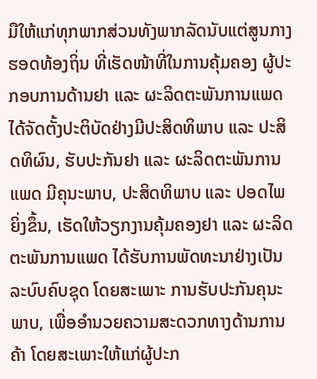ມືໃຫ້ແກ່ທຸກພາກສ່ວນທັງພາກລັດນັບແຕ່ສູນກາງຮອດທ້ອງຖິ່ນ ທີ່ເຮັດໜ້າທີ່ໃນການຄຸ້ມຄອງ ຜູ້ປະກອບການດ້ານຢາ ແລະ ຜະລິດຕະພັນການແພດ ໄດ້ຈັດຕັ້ງປະຕິບັດຢ່າງມີປະສິດທິພາບ ແລະ ປະສິດທິຜົນ, ຮັບປະກັນຢາ ແລະ ຜະລິດຕະພັນການແພດ ມີຄຸນະພາບ, ປະສິດທິພາບ ແລະ ປອດໄພຍິ່ງຂຶ້ນ, ເຮັດໃຫ້ວຽກງານຄຸ້ມຄອງຢາ ແລະ ຜະລິດຕະພັນການແພດ ໄດ້ຮັບການພັດທະນາຢ່າງເປັນລະບົບຄົບຊຸດ ໂດຍສະເພາະ ການຮັບປະກັນຄຸນະພາບ, ເພື່ອອໍານວຍຄວາມສະດວກທາງດ້ານການຄ້າ ໂດຍສະເພາະໃຫ້ແກ່ຜູ້ປະກ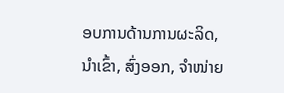ອບການດ້ານການຜະລິດ, ນໍາເຂົ້າ, ສົ່ງອອກ, ຈໍາໜ່າຍ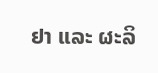ຢາ ແລະ ຜະລິ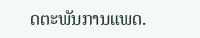ດຕະພັນການແພດ.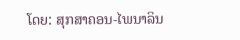ໂດຍ: ສຸກສາຄອນ-ໄພນາລິນ